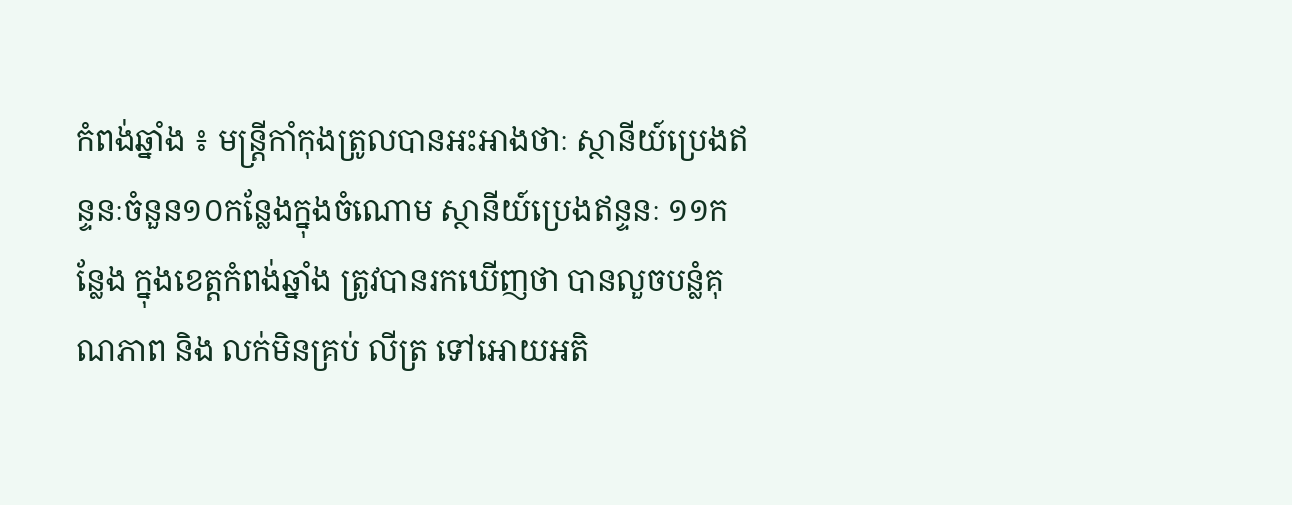កំពង់ឆ្នាំង ៖ មន្ត្រីកាំកុងត្រូលបានអះអាងថាៈ ស្ថានីយ៍ប្រេងឥន្ទនៈចំនួន១០កន្លែងក្នុងចំណោម ស្ថានីយ៍ប្រេងឥន្ទនៈ ១១កន្លែង ក្នុងខេត្តកំពង់ឆ្នាំង ត្រូវបានរកឃើញថា បានលួចបន្លំគុណភាព និង លក់មិនគ្រប់ លីត្រ ទៅអោយអតិ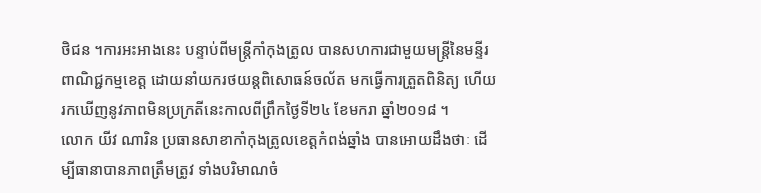ថិជន ។ការអះអាងនេះ បន្ទាប់ពីមន្ត្រីកាំកុងត្រូល បានសហការជាមួយមន្ត្រីនៃមន្ទីរពាណិជ្ជកម្មខេត្ត ដោយនាំយករថយន្តពិសោធន៍ចល័ត មកធ្វើការត្រួតពិនិត្យ ហើយរកឃើញនូវភាពមិនប្រក្រតីនេះកាលពីព្រឹកថ្ងៃទី២៤ ខែមករា ឆ្នាំ២០១៨ ។
លោក យីវ ណារិន ប្រធានសាខាកាំកុងត្រូលខេត្តកំពង់ឆ្នាំង បានអោយដឹងថាៈ ដើម្បីធានាបានភាពត្រឹមត្រូវ ទាំងបរិមាណចំ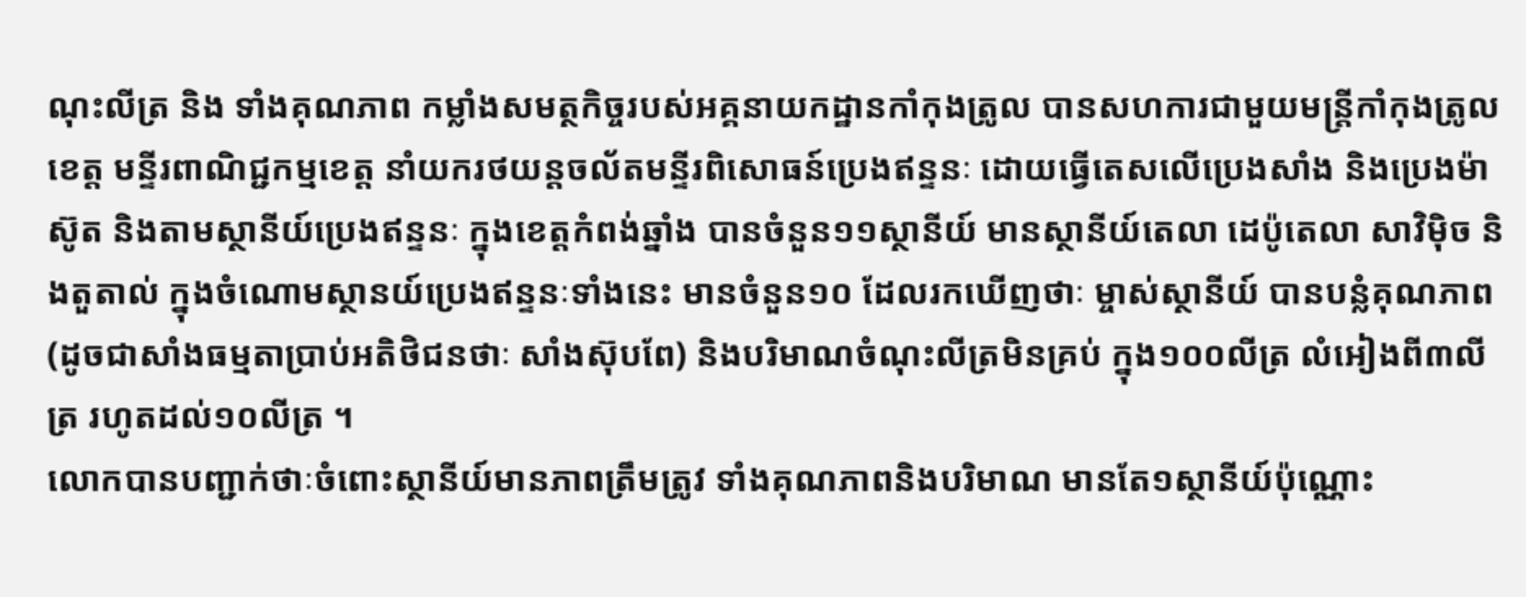ណុះលីត្រ និង ទាំងគុណភាព កម្លាំងសមត្ថកិច្ចរបស់អគ្គនាយកដ្ឋានកាំកុងត្រូល បានសហការជាមួយមន្ត្រីកាំកុងត្រូលខេត្ត មន្ទីរពាណិជ្ជកម្មខេត្ត នាំយករថយន្តចល័តមន្ទីរពិសោធន៍ប្រេងឥន្ទនៈ ដោយធ្វើតេសលើប្រេងសាំង និងប្រេងម៉ាស៊ូត និងតាមស្ថានីយ៍ប្រេងឥន្ទនៈ ក្នុងខេត្តកំពង់ឆ្នាំង បានចំនួន១១ស្ថានីយ៍ មានស្ថានីយ៍តេលា ដេប៉ូតេលា សាវិម៉ិច និងតួតាល់ ក្នុងចំណោមស្ថានយ៍ប្រេងឥន្ទនៈទាំងនេះ មានចំនួន១០ ដែលរកឃើញថាៈ ម្ចាស់ស្ថានីយ៍ បានបន្លំគុណភាព (ដូចជាសាំងធម្មតាប្រាប់អតិថិជនថាៈ សាំងស៊ុបពែ) និងបរិមាណចំណុះលីត្រមិនគ្រប់ ក្នុង១០០លីត្រ លំអៀងពី៣លីត្រ រហូតដល់១០លីត្រ ។
លោកបានបញ្ជាក់ថាៈចំពោះស្ថានីយ៍មានភាពត្រឹមត្រូវ ទាំងគុណភាពនិងបរិមាណ មានតែ១ស្ថានីយ៍ប៉ុណ្ណោះ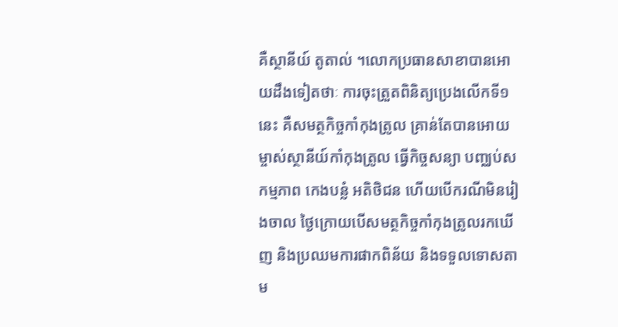គឺស្ថានីយ៍ តូតាល់ ។លោកប្រធានសាខាបានអោយដឹងទៀតថាៈ ការចុះត្រួតពិនិត្យប្រេងលើកទី១នេះ គឺសមត្ថកិច្ចកាំកុងត្រូល គ្រាន់តែបានអោយម្ចាស់ស្ថានីយ៍កាំកុងត្រូល ធ្វើកិច្ចសន្យា បញ្ឈប់សកម្មភាព កេងបន្លំ អតិថិជន ហើយបើករណីមិនរៀងចាល ថ្ងៃក្រោយបើសមត្ថកិច្ចកាំកុងត្រូលរកឃើញ និងប្រឈមការផាកពិន័យ និងទទួលទោសតាម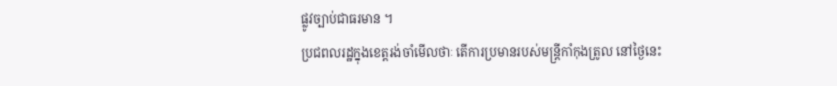ផ្លូវច្បាប់ជាធរមាន ។
ប្រជពលរដ្ឋក្នុងខេត្តរង់ចាំមើលថាៈ តើការប្រមានរបស់មន្ត្រីកាំកុងត្រូល នៅថ្ងៃនេះ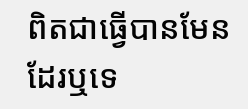ពិតជាធ្វើបានមែនដែរឬទេ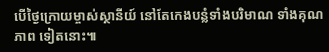បើថ្ងៃក្រោយម្ចាស់ស្ថានីយ៍ នៅតែកេងបន្លំទាំងបរិមាណ ទាំងគុណភាព ទៀតនោះ៕